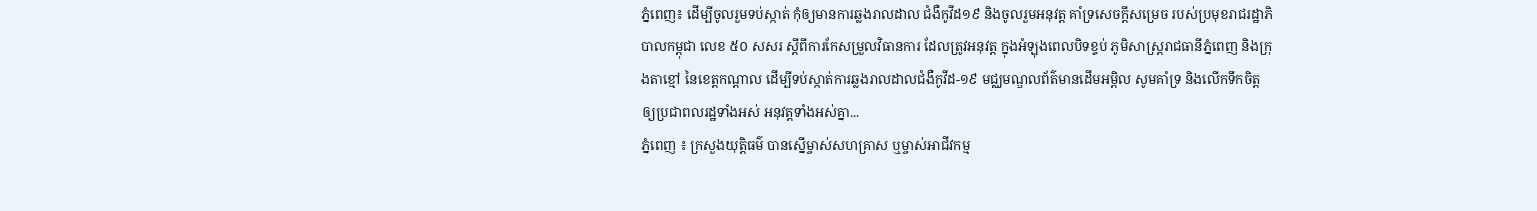ភ្នំពេញ៖ ដើម្បីចូលរួមទប់ស្កាត់ កុំឲ្យមានការឆ្លងរាលដាល ជំងឺកូវីដ១៩ និងចូលរួមអនុវត្ត គាំទ្រសេចក្តីសម្រេច របស់ប្រមុខរាជរដ្ឋាភិបាលកម្ពុជា លេខ ៥០ សសរ ស្តីពីការកែសម្រួលវិធានការ ដែលត្រូវអនុវត្ត ក្នុងអំឡុងពេលបិទខ្ទប់ ភូមិសាស្ត្ររាជធានីភ្នំពេញ និងក្រុងតាខ្មៅ នៃខេត្តកណ្តាល ដើម្បីទប់ស្កាត់ការឆ្លងរាលដាលជំងឺកូវីដ-១៩ មជ្ឈមណ្ឌលព័ត៌មានដើមអម្ពិល សូមគាំទ្រ និងលើកទឹកចិត្ត ឲ្យប្រជាពលរដ្ឋទាំងអស់ អនុវត្តទាំងអស់គ្នា...
ភ្នំពេញ ៖ ក្រសួងយុត្តិធម៌ បានស្នើម្ចាស់សហគ្រាស ឬម្ចាស់អាជីវកម្ម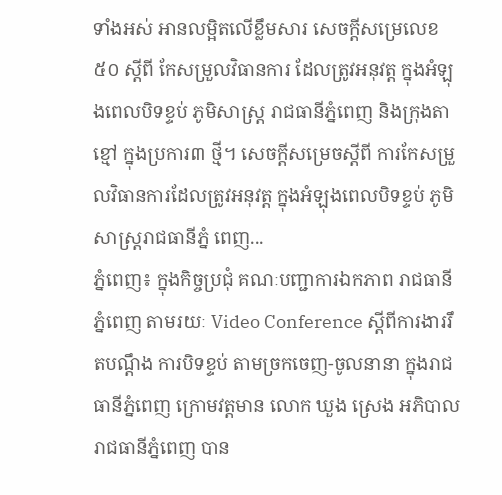ទាំងអស់ អានលម្អិតលើខ្លឹមសារ សេចក្តីសម្រេលេខ ៥០ ស្តីពី កែសម្រួលវិធានការ ដែលត្រូវអនុវត្ត ក្នុងអំឡុងពេលបិទខ្ទប់ ភូមិសាស្ត្រ រាជធានីភ្នំពេញ និងក្រុងតាខ្មៅ ក្នុងប្រការ៣ ថ្មី។ សេចក្ដីសម្រេចស្ដីពី ការកែសម្រួលវិធានការដែលត្រូវអនុវត្ត ក្នុងអំឡុងពេលបិទខ្ទប់ ភូមិសាស្ដ្ររាជធានីភ្នំ ពេញ...
ភ្នំពេញ៖ ក្នុងកិច្ចប្រជុំ គណៈបញ្ជាការឯកភាព រាជធានីភ្នំពេញ តាមរយៈ Video Conference ស្ដីពីការងាររឹតបណ្ដឹង ការបិទខ្ទប់ តាមច្រកចេញ-ចូលនានា ក្នុងរាជធានីភ្នំពេញ ក្រោមវត្តមាន លោក ឃួង ស្រេង អភិបាលរាជធានីភ្នំពេញ បាន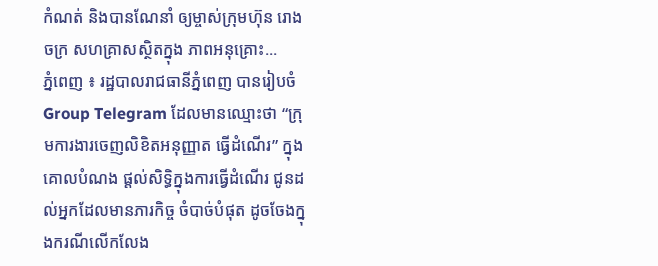កំណត់ និងបានណែនាំ ឲ្យម្ចាស់ក្រុមហ៊ុន រោងចក្រ សហគ្រាសស្ថិតក្នុង ភាពអនុគ្រោះ...
ភ្នំពេញ ៖ រដ្ឋបាលរាជធានីភ្នំពេញ បានរៀបចំ Group Telegram ដែលមានឈ្មោះថា “ក្រុមការងារចេញលិខិតអនុញ្ញាត ធ្វើដំណើរ” ក្នុងគោលបំណង ផ្តល់សិទ្ធិក្នុងការធ្វើដំណើរ ជូនដល់អ្នកដែលមានភារកិច្ច ចំបាច់បំផុត ដូចចែងក្នុងករណីលើកលែង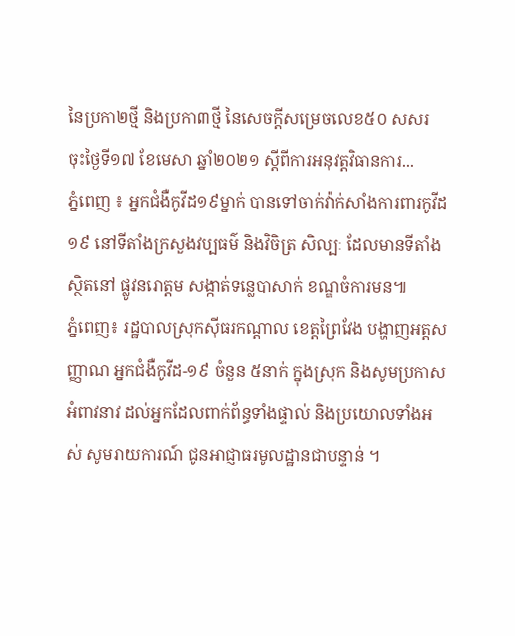នៃប្រកា២ថ្មី និងប្រកា៣ថ្មី នៃសេចក្តីសម្រេចលេខ៥០ សសរ ចុះថ្ងៃទី១៧ ខែមេសា ឆ្នាំ២០២១ ស្តីពីការអនុវត្តវិធានការ...
ភ្នំពេញ ៖ អ្នកជំងឺកូវីដ១៩ម្នាក់ បានទៅចាក់វ៉ាក់សាំងការពារកូវីដ១៩ នៅទីតាំងក្រសួងវប្បធម៌ និងវិចិត្រ សិល្បៈ ដែលមានទីតាំងស្ថិតនៅ ផ្លូវនរោត្តម សង្កាត់ទន្លេបាសាក់ ខណ្ឌចំការមន៕
ភ្នំពេញ៖ រដ្ឋបាលស្រុកស៊ីធរកណ្តាល ខេត្តព្រៃវែង បង្ហាញអត្តសញ្ញាណ អ្នកជំងឺកូវីដ-១៩ ចំនួន ៥នាក់ ក្នុងស្រុក និងសូមប្រកាសអំពាវនាវ ដល់អ្នកដែលពាក់ព័ន្ធទាំងផ្ទាល់ និងប្រយោលទាំងអស់ សូមរាយការណ៍ ជូនអាជ្ញាធរមូលដ្ឋានជាបន្ទាន់ ។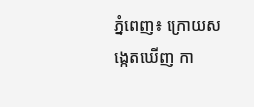ភ្នំពេញ៖ ក្រោយសង្កេតឃើញ កា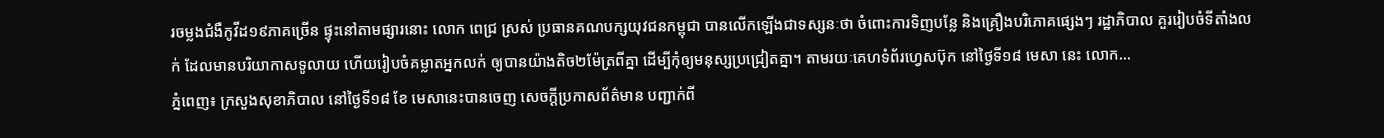រចម្លងជំងឺកូវីដ១៩ភាគច្រើន ផ្ទុះនៅតាមផ្សារនោះ លោក ពេជ្រ ស្រស់ ប្រធានគណបក្សយុវជនកម្ពុជា បានលើកឡើងជាទស្សនៈថា ចំពោះការទិញបន្លែ និងគ្រឿងបរិភោគផ្សេងៗ រដ្ឋាភិបាល គួររៀបចំទីតាំងលក់ ដែលមានបរិយាកាសទូលាយ ហើយរៀបចំគម្លាតអ្នកលក់ ឲ្យបានយ៉ាងតិច២ម៉ែត្រពីគ្នា ដើម្បីកុំឲ្យមនុស្សប្រជ្រៀតគ្នា។ តាមរយៈគេហទំព័រហ្វេសប៊ុក នៅថ្ងៃទី១៨ មេសា នេះ លោក...
ភ្នំពេញ៖ ក្រសួងសុខាភិបាល នៅថ្ងៃទី១៨ ខែ មេសានេះបានចេញ សេចក្ដីប្រកាសព័ត៌មាន បញ្ជាក់ពី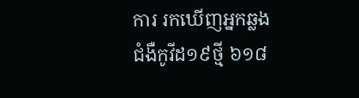ការ រកឃើញអ្នកឆ្លង ជំងឺកូវីដ១៩ថ្មី ៦១៨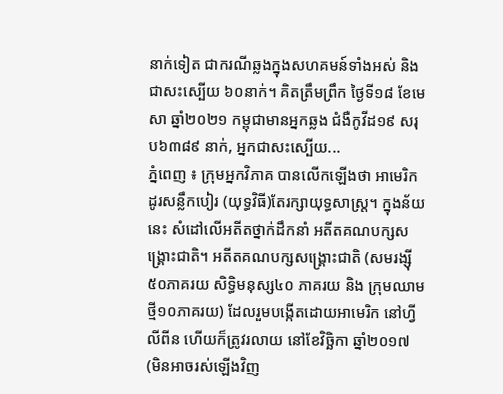នាក់ទៀត ជាករណីឆ្លងក្នុងសហគមន៍ទាំងអស់ និងជាសះស្បើយ ៦០នាក់។ គិតត្រឹមព្រឹក ថ្ងៃទី១៨ ខែមេសា ឆ្នាំ២០២១ កម្ពុជាមានអ្នកឆ្លង ជំងឺកូវីដ១៩ សរុប៦៣៨៩ នាក់, អ្នកជាសះស្បើយ...
ភ្នំពេញ ៖ ក្រុមអ្នកវិភាគ បានលើកឡើងថា អាមេរិកដូរសន្លឹកបៀរ (យុទ្ធវិធី)តែរក្សាយុទ្ធសាស្ត្រ។ ក្នុងន័យនេះ សំដៅលើអតីតថ្នាក់ដឹកនាំ អតីតគណបក្សសង្រ្គោះជាតិ។ អតីតគណបក្សសង្គ្រោះជាតិ (សមរង្ស៊ី៥០ភាគរយ សិទ្ធិមនុស្ស៤០ ភាគរយ និង ក្រុមឈាមថ្មី១០ភាគរយ) ដែលរួមបង្កើតដោយអាមេរិក នៅហ្វីលីពីន ហើយក៏ត្រូវរលាយ នៅខែវិច្ឆិកា ឆ្នាំ២០១៧ (មិនអាចរស់ឡើងវិញ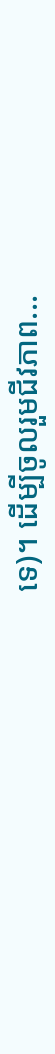ទេ)។ ដើម្បីចូលរួមជីវភាព...